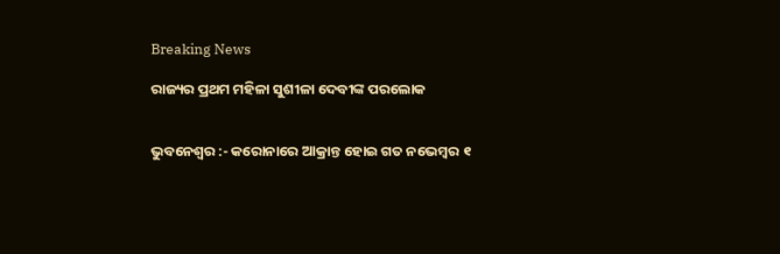Breaking News

ରାଜ୍ୟର ପ୍ରଥମ ମହିଳା ସୁଶୀଳା ଦେବୀଙ୍କ ପରଲୋକ


ଭୁବନେଶ୍ୱର :- କରୋନାରେ ଆକ୍ରାନ୍ତ ହୋଇ ଗତ ନଭେମ୍ବର ୧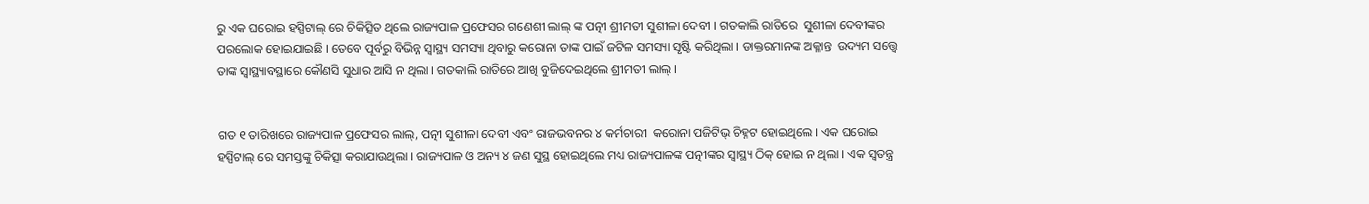ରୁ ଏକ ଘରୋଇ ହସ୍ପିଟାଲ୍ ରେ ଚିକିତ୍ସିତ ଥିଲେ ରାଜ୍ୟପାଳ ପ୍ରଫେସର ଗଣେଶୀ ଲାଲ୍ ଙ୍କ ପତ୍ନୀ ଶ୍ରୀମତୀ ସୁଶୀଳା ଦେବୀ । ଗତକାଲି ରାତିରେ  ସୁଶୀଳା ଦେବୀଙ୍କର ପରଲୋକ ହୋଇଯାଇଛି । ତେବେ ପୂର୍ବରୁ ବିଭିନ୍ନ ସ୍ୱାସ୍ଥ୍ୟ ସମସ୍ୟା ଥିବାରୁ କରୋନା ତାଙ୍କ ପାଇଁ ଜଟିଳ ସମସ୍ୟା ସୃଷ୍ଟି କରିଥିଲା । ଡାକ୍ତରମାନଙ୍କ ଅକ୍ଳାନ୍ତ  ଉଦ୍ୟମ ସତ୍ତ୍ୱେ ତାଙ୍କ ସ୍ୱାସ୍ଥ୍ୟାବସ୍ଥାରେ କୌଣସି ସୁଧାର ଆସି ନ ଥିଲା । ଗତକାଲି ରାତିରେ ଆଖି ବୁଜିଦେଇଥିଲେ ଶ୍ରୀମତୀ ଲାଲ୍ ।


ଗତ ୧ ତାରିଖରେ ରାଜ୍ୟପାଳ ପ୍ରଫେସର ଲାଲ୍, ପତ୍ନୀ ସୁଶୀଳା ଦେବୀ ଏବଂ ରାଜଭବନର ୪ କର୍ମଚାରୀ  କରୋନା ପଜିଟିଭ୍ ଚିହ୍ନଟ ହୋଇଥିଲେ । ଏକ ଘରୋଇ ହସ୍ପିଟାଲ୍ ରେ ସମସ୍ତଙ୍କୁ ଚିକିତ୍ସା କରାଯାଉଥିଲା । ରାଜ୍ୟପାଳ ଓ ଅନ୍ୟ ୪ ଜଣ ସୁସ୍ଥ ହୋଇଥିଲେ ମଧ୍ୟ ରାଜ୍ୟପାଳଙ୍କ ପତ୍ନୀଙ୍କର ସ୍ୱାସ୍ଥ୍ୟ ଠିକ୍ ହୋଇ ନ ଥିଲା । ଏକ ସ୍ୱତନ୍ତ୍ର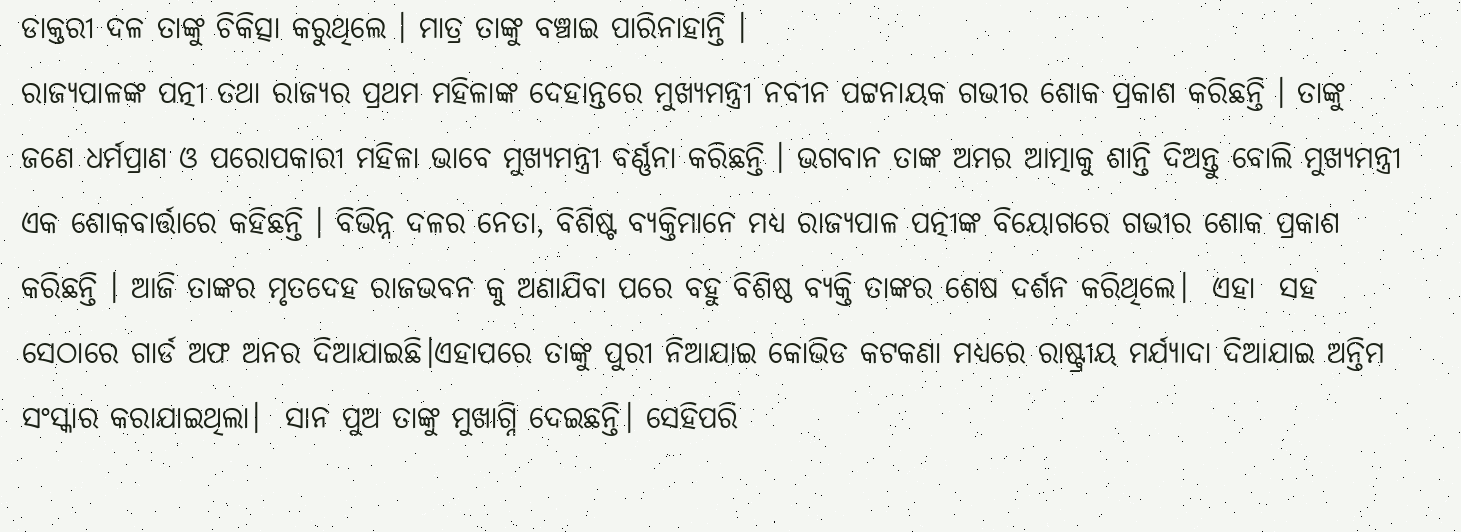ଡାକ୍ତରୀ ଦଳ ତାଙ୍କୁ ଚିକିତ୍ସା କରୁଥିଲେ । ମାତ୍ର ତାଙ୍କୁ ବଞ୍ଚାଇ ପାରିନାହାନ୍ତି ।
ରାଜ୍ୟପାଳଙ୍କ ପତ୍ନୀ ତଥା ରାଜ୍ୟର ପ୍ରଥମ ମହିଳାଙ୍କ ଦେହାନ୍ତରେ ମୁଖ୍ୟମନ୍ତ୍ରୀ ନବୀନ ପଟ୍ଟନାୟକ ଗଭୀର ଶୋକ ପ୍ରକାଶ କରିଛନ୍ତି । ତାଙ୍କୁ ଜଣେ ଧର୍ମପ୍ରାଣ ଓ ପରୋପକାରୀ ମହିଳା ଭାବେ ମୁଖ୍ୟମନ୍ତ୍ରୀ ବର୍ଣ୍ଣନା କରିଛନ୍ତି । ଭଗବାନ ତାଙ୍କ ଅମର ଆତ୍ମାକୁ ଶାନ୍ତି ଦିଅନ୍ତୁ ବୋଲି ମୁଖ୍ୟମନ୍ତ୍ରୀ ଏକ ଶୋକବାର୍ତ୍ତାରେ କହିଛନ୍ତି । ବିଭିନ୍ନ ଦଳର ନେତା, ବିଶିଷ୍ଟ ବ୍ୟକ୍ତିମାନେ ମଧ୍ୟ ରାଜ୍ୟପାଳ ପତ୍ନୀଙ୍କ ବିୟୋଗରେ ଗଭୀର ଶୋକ ପ୍ରକାଶ କରିଛନ୍ତି । ଆଜି ତାଙ୍କର ମୃତଦେହ ରାଜଭବନ କୁ ଅଣାଯିବା ପରେ ବହୁ ବିଶିଷ୍ଠ ବ୍ୟକ୍ତି ତାଙ୍କର ଶେଷ ଦର୍ଶନ କରିଥିଲେ।  ଏହା  ସହ ସେଠାରେ ଗାର୍ଡ ଅଫ ଅନର ଦିଆଯାଇଛି।ଏହାପରେ ତାଙ୍କୁ ପୁରୀ ନିଆଯାଇ କୋଭିଡ କଟକଣା ମଧ୍ୟରେ ରାଷ୍ଟ୍ରୀୟ ମର୍ଯ୍ୟାଦା ଦିଆଯାଇ ଅନ୍ତିମ ସଂସ୍କାର କରାଯାଇଥିଲା।  ସାନ ପୁଅ ତାଙ୍କୁ ମୁଖାଗ୍ନି ଦେଇଛନ୍ତି। ସେହିପରି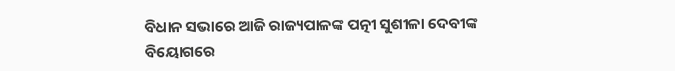ବିଧାନ ସଭାରେ ଆଜି ରାଜ୍ୟପାଳଙ୍କ ପତ୍ନୀ ସୁଶୀଳା ଦେବୀଙ୍କ ବିୟୋଗରେ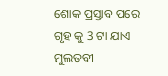ଶୋକ ପ୍ରସ୍ତାବ ପରେ ଗୃହ କୁ 3 ଟା ଯାଏ ମୁଲତବୀ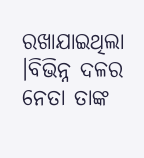ରଖାଯାଇଥିଲା ।ବିଭିନ୍ନ ଦଳର ନେତା ତାଙ୍କ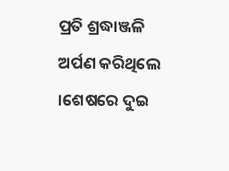ପ୍ରତି ଶ୍ରଦ୍ଧାଞ୍ଜଳି ଅର୍ପଣ କରିଥିଲେ ।ଶେଷରେ ଦୁଇ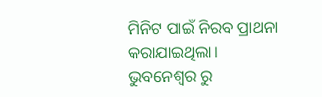ମିନିଟ ପାଇଁ ନିରବ ପ୍ରାଥନା କରାଯାଇଥିଲା।
ଭୁବନେଶ୍ୱର ରୁ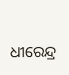ଧୀରେନ୍ଦ୍ର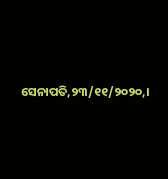ସେନାପତି,୨୩/୧୧/୨୦୨୦,।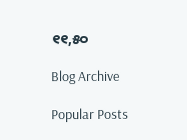୧୧,୫୦

Blog Archive

Popular Posts